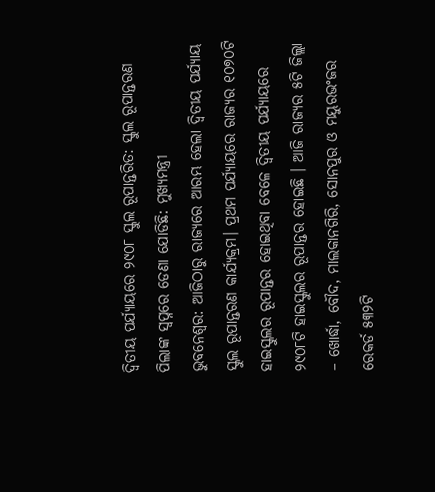ଦ୍ବିତୀୟ ପର୍ଯ୍ୟାୟରେ ୨୯୦୮ ସ୍କୁଲ ରୂପାନ୍ତରିତ: ସ୍କୁଲ ରୂପାନ୍ତରଣ ପିଲାଙ୍କ ସ୍ବପ୍ନରେ ଡେଣା ଯୋଡିଛି: ମୁଖ୍ୟମନ୍ତ୍ରୀ
ଭୁବନେଶ୍ବର: ଆଜିଠାରୁ ରାଜ୍ୟରେ ଆରମ୍ଭ ହେଲା ଦ୍ବିତୀୟ ପର୍ଯ୍ୟାୟ ସ୍କୁଲ ରୂପାନ୍ତରଣ କାର୍ଯ୍ୟକ୍ରମ। ପ୍ରଥମ ପର୍ଯ୍ୟାୟରେ ରାଜ୍ୟର ୧୦୭୦ଟି ହାଇସ୍କୁଲର ରୂପାନ୍ତର ହୋଇଥିବା ବେଳେ ଦ୍ବିତୀୟ ପର୍ଯ୍ୟାୟରେ ୨୯୦୮ଟି ହାଇସ୍କୁଲର ରୂପାନ୍ତର ହୋଇଛି । ଆଜି ରାଜ୍ୟର ୫ଟି ଜିଲ୍ଲା – ଖୋର୍ଦ୍ଧା, ବୌଦ, ମାଲକାନଗିରି, ସୋନପୁର ଓ ମୟୁରଭଂଜର ରେକର୍ଡ ୫୩୨ଟି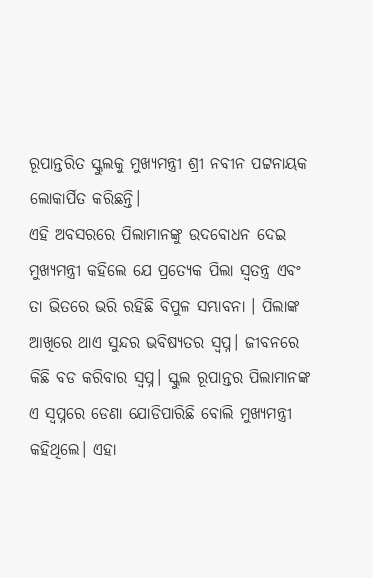ରୂପାନ୍ତରିତ ସ୍କୁଲକୁ ମୁଖ୍ୟମନ୍ତ୍ରୀ ଶ୍ରୀ ନବୀନ ପଟ୍ଟନାୟକ ଲୋକାର୍ପିତ କରିଛନ୍ତି।
ଏହି ଅବସରରେ ପିଲାମାନଙ୍କୁ ଉଦବୋଧନ ଦେଇ ମୁଖ୍ୟମନ୍ତ୍ରୀ କହିଲେ ଯେ ପ୍ରତ୍ୟେକ ପିଲା ସ୍ବତନ୍ତ୍ର ଏବଂ ତା ଭିତରେ ଭରି ରହିଛି ବିପୁଳ ସମ୍ଭାବନା । ପିଲାଙ୍କ ଆଖିରେ ଥାଏ ସୁନ୍ଦର ଭବିଷ୍ୟତର ସ୍ବପ୍ନ। ଜୀବନରେ କିଛି ବଡ କରିବାର ସ୍ବପ୍ନ। ସ୍କୁଲ ରୂପାନ୍ତର ପିଲାମାନଙ୍କ ଏ ସ୍ବପ୍ନରେ ଡେଣା ଯୋଡିପାରିଛି ବୋଲି ମୁଖ୍ୟମନ୍ତ୍ରୀ କହିଥିଲେ। ଏହା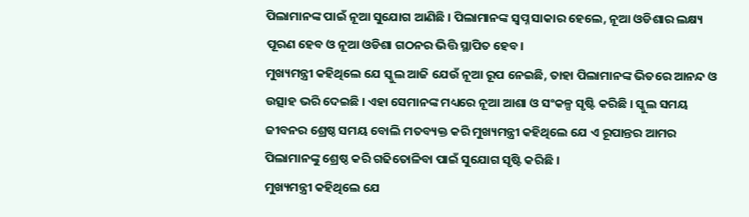ପିଲାମାନଙ୍କ ପାଇଁ ନୂଆ ସୁଯୋଗ ଆଣିଛି । ପିଲାମାନଙ୍କ ସ୍ବପ୍ନ ସାକାର ହେଲେ, ନୂଆ ଓଡିଶାର ଲକ୍ଷ୍ୟ ପୂରଣ ହେବ ଓ ନୂଆ ଓଡିଶା ଗଠନର ଭିତ୍ତି ସ୍ଥାପିତ ହେବ।
ମୁଖ୍ୟମନ୍ତ୍ରୀ କହିଥିଲେ ଯେ ସ୍କୁଲ ଆଜି ଯେଉଁ ନୂଆ ରୂପ ନେଇଛି, ତାହା ପିଲାମାନଙ୍କ ଭିତରେ ଆନନ୍ଦ ଓ ଉତ୍ସାହ ଭରି ଦେଇଛି । ଏହା ସେମାନଙ୍କ ମଧ୍ୟରେ ନୂଆ ଆଶା ଓ ସଂକଳ୍ପ ସୃଷ୍ଟି କରିଛି । ସ୍କୁଲ ସମୟ ଜୀବନର ଶ୍ରେଷ୍ଠ ସମୟ ବୋଲି ମତବ୍ୟକ୍ତ କରି ମୁଖ୍ୟମନ୍ତ୍ରୀ କହିଥିଲେ ଯେ ଏ ରୂପାନ୍ତର ଆମର ପିଲାମାନଙ୍କୁ ଶ୍ରେଷ୍ଠ କରି ଗଢିତୋଳିବା ପାଇଁ ସୁଯୋଗ ସୃଷ୍ଟି କରିଛି ।
ମୁଖ୍ୟମନ୍ତ୍ରୀ କହିଥିଲେ ଯେ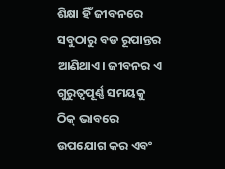ଶିକ୍ଷା ହିଁ ଜୀବନରେ ସବୁଠାରୁ ବଡ ରୂପାନ୍ତର ଆଣିଥାଏ। ଜୀବନର ଏ ଗୁରୁତ୍ବପୂର୍ଣ୍ଣ ସମୟକୁ ଠିକ୍ ଭାବରେ ଉପଯୋଗ କର ଏବଂ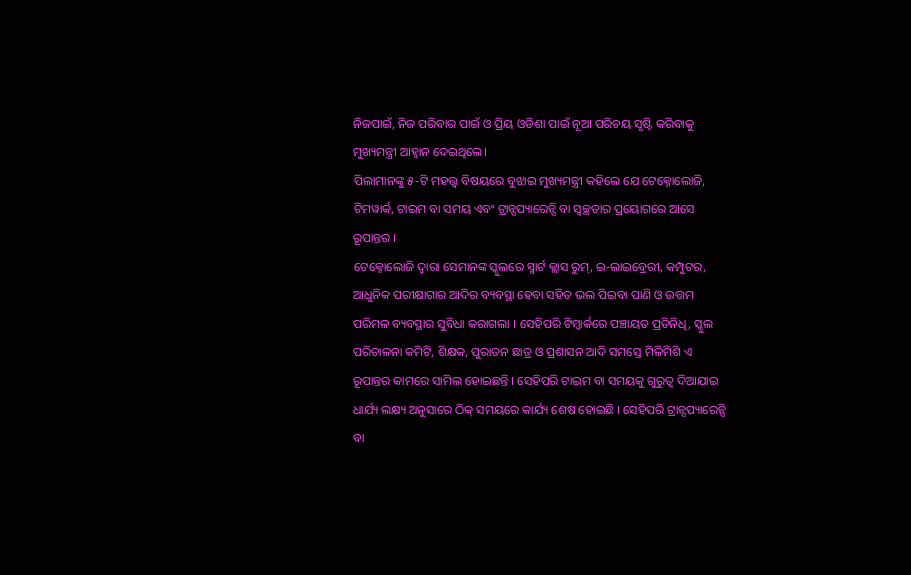ନିଜପାଇଁ, ନିଜ ପରିବାର ପାଇଁ ଓ ପ୍ରିୟ ଓଡିଶା ପାଇଁ ନୂଆ ପରିଚୟ ସୃଷ୍ଟି କରିବାକୁ ମୁଖ୍ୟମନ୍ତ୍ରୀ ଆହ୍ବାନ ଦେଇଥିଲେ।
ପିଲାମାନଙ୍କୁ ୫-ଟି ମହତ୍ତ୍ବ ବିଷୟରେ ବୁଝାଇ ମୁଖ୍ୟମନ୍ତ୍ରୀ କହିଲେ ଯେ ଟେକ୍ନୋଲୋଜି, ଟିମୱାର୍କ, ଟାଇମ ବା ସମୟ ଏବଂ ଟ୍ରାନ୍ସପ୍ୟାରେନ୍ସି ବା ସ୍ବଚ୍ଛତାର ପ୍ରୟୋଗରେ ଆସେ ରୂପାନ୍ତର ।
ଟେକ୍ନୋଲୋଜି ଦ୍ବାରା ସେମାନଙ୍କ ସ୍କୁଲରେ ସ୍ମାର୍ଟ କ୍ଲାସ ରୁମ୍, ଇ-ଲାଇବ୍ରେରୀ, କମ୍ପୁଟର, ଆଧୁନିକ ପରୀକ୍ଷାଗାର ଆଦିର ବ୍ୟବସ୍ଥା ହେବା ସହିତ ଭଲ ପିଇବା ପାଣି ଓ ଉତ୍ତମ ପରିମଳ ବ୍ୟବସ୍ଥାର ସୁବିଧା କରାଗଲା । ସେହିପରି ଟିମ୍ୱାର୍କରେ ପଞ୍ଚାୟତ ପ୍ରତିନିଧି, ସ୍କୁଲ ପରିଚାଳନା କମିଟି, ଶିକ୍ଷକ, ପୁରାତନ ଛାତ୍ର ଓ ପ୍ରଶାସନ ଆଦି ସମସ୍ତେ ମିଳିମିଶି ଏ ରୂପାନ୍ତର କାମରେ ସାମିଲ ହୋଇଛନ୍ତି । ସେହିପରି ଟାଇମ ବା ସମୟକୁ ଗୁରୁତ୍ବ ଦିଆଯାଇ ଧାର୍ଯ୍ୟ ଲକ୍ଷ୍ୟ ଅନୁସାରେ ଠିକ୍ ସମୟରେ କାର୍ଯ୍ୟ ଶେଷ ହୋଇଛି । ସେହିପରି ଟ୍ରାନ୍ସପ୍ୟାରେନ୍ସି ବା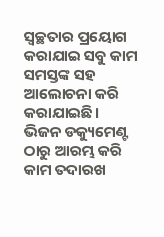ସ୍ବଚ୍ଛତାର ପ୍ରୟୋଗ କରାଯାଇ ସବୁ କାମ ସମସ୍ତଙ୍କ ସହ ଆଲୋଚନା କରି କରାଯାଇଛି। ଭିଜନ ଡକ୍ୟୁମେଣ୍ଟ ଠାରୁ ଆରମ୍ଭ କରି କାମ ତଦାରଖ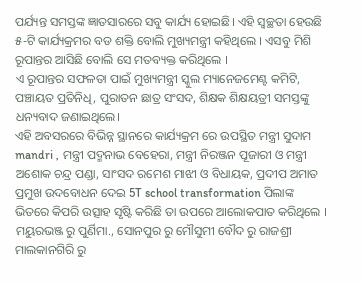ପର୍ଯ୍ୟନ୍ତ ସମସ୍ତଙ୍କ ଜ୍ଞାତସାରରେ ସବୁ କାର୍ଯ୍ୟ ହୋଇଛି। ଏହି ସ୍ବଚ୍ଛତା ହେଉଛି ୫-ଟି କାର୍ଯ୍ୟକ୍ରମର ବଡ ଶକ୍ତି ବୋଲି ମୁଖ୍ୟମନ୍ତ୍ରୀ କହିଥିଲେ । ଏସବୁ ମିଶି ରୂପାନ୍ତର ଆସିଛି ବୋଲି ସେ ମତବ୍ୟକ୍ତ କରିଥିଲେ ।
ଏ ରୂପାନ୍ତର ସଫଳତା ପାଇଁ ମୁଖ୍ୟମନ୍ତ୍ରୀ ସ୍କୁଲ ମ୍ୟାନେଜମେଣ୍ଟ କମିଟି, ପଞ୍ଚାୟତ ପ୍ରତିନିଧି, ପୁରାତନ ଛାତ୍ର ସଂସଦ, ଶିକ୍ଷକ ଶିକ୍ଷୟତ୍ରୀ ସମସ୍ତଙ୍କୁ ଧନ୍ୟବାଦ ଜଣାଇଥିଲେ।
ଏହି ଅବସରରେ ବିଭିନ୍ନ ସ୍ଥାନରେ କାର୍ଯ୍ୟକ୍ରମ ରେ ଉପସ୍ଥିତ ମନ୍ତ୍ରୀ ସୁଦାମ mandri , ମନ୍ତ୍ରୀ ପଦ୍ମନାଭ ବେହେରା, ମନ୍ତ୍ରୀ ନିରଞ୍ଜନ ପୂଜାରୀ ଓ ମନ୍ତ୍ରୀ ଅଶୋକ ଚନ୍ଦ୍ର ପଣ୍ଡା, ସାଂସଦ ରମେଶ ମାଝୀ ଓ ବିଧାୟକ, ପ୍ରଦୀପ ଅମାତ ପ୍ରମୁଖ ଉଦବୋଧନ ଦେଇ 5T school transformation ପିଲାଙ୍କ ଭିତରେ କିପରି ଉତ୍ସାହ ସୃଷ୍ଟି କରିଛି ତା ଉପରେ ଆଲୋକପାତ କରିଥିଲେ ।
ମୟୁରଭଞ୍ଜ ରୁ ପୁର୍ଣିମା., ସୋନପୁର ରୁ ମୌସୁମୀ ବୌଦ ରୁ ରାଜଶ୍ରୀ ମାଲକାନଗିରି ରୁ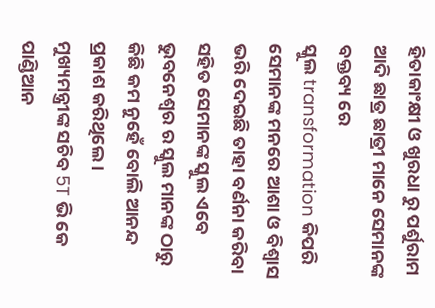ହିତାକାଂକ୍ଷୀ ଓ ଖୁରଧା ରୁ ପର୍ଶୁରାମ ଆଦି ଛାତ୍ର ଛାତ୍ରୀ ମାନେ ସେମାନଙ୍କ ବକ୍ତବ୍ୟ ରେ
ସ୍କୁଲ transformation କିପରି ସେମାନଙ୍କ ମନରେ ଆଶା ଓ ବିଶ୍ୱାସ ଭରି ଦେଇଛି ତାହା ବର୍ଣନା କରିବା ସହିତ ସେମାନଙ୍କ ସ୍କୁଲ ଏବେ ଭୁବନେଶ୍ୱର ର ସ୍କୁଲ ମାନଙ୍କ ଠାରୁ କିଛି କମ ନୁହେଁ ବୋଲି ଆନନ୍ଦ ପ୍ରକାଶ କରିଥିଲେ ।
ମୁଖ୍ୟମନ୍ତ୍ରୀଙ୍କ ସଚିବ 5T ଭି କେ ପାଣ୍ଡିଆନ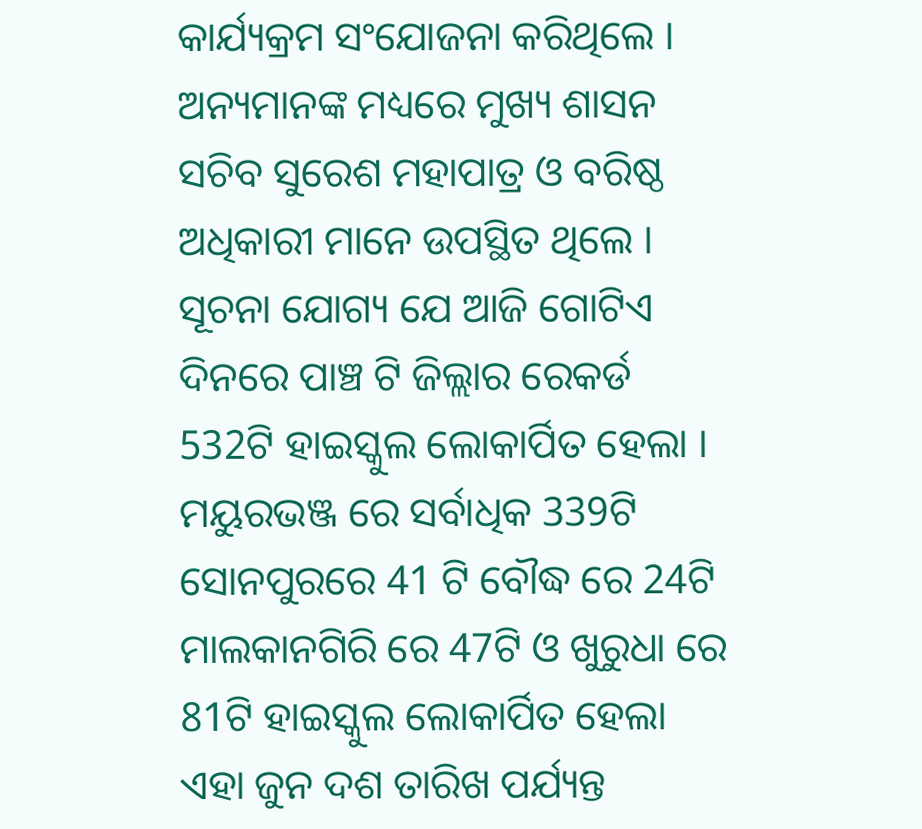କାର୍ଯ୍ୟକ୍ରମ ସଂଯୋଜନା କରିଥିଲେ । ଅନ୍ୟମାନଙ୍କ ମଧ୍ୟରେ ମୁଖ୍ୟ ଶାସନ ସଚିବ ସୁରେଶ ମହାପାତ୍ର ଓ ବରିଷ୍ଠ ଅଧିକାରୀ ମାନେ ଉପସ୍ଥିତ ଥିଲେ ।
ସୂଚନା ଯୋଗ୍ୟ ଯେ ଆଜି ଗୋଟିଏ ଦିନରେ ପାଞ୍ଚ ଟି ଜିଲ୍ଲାର ରେକର୍ଡ 532ଟି ହାଇସ୍କୁଲ ଲୋକାର୍ପିତ ହେଲା । ମୟୁରଭଞ୍ଜ ରେ ସର୍ବାଧିକ 339ଟି ସୋନପୁରରେ 41 ଟି ବୌଦ୍ଧ ରେ 24ଟି ମାଲକାନଗିରି ରେ 47ଟି ଓ ଖୁରୁଧା ରେ 81ଟି ହାଇସ୍କୁଲ ଲୋକାର୍ପିତ ହେଲା ଏହା ଜୁନ ଦଶ ତାରିଖ ପର୍ଯ୍ୟନ୍ତ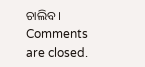ଚାଲିବ ।
Comments are closed.